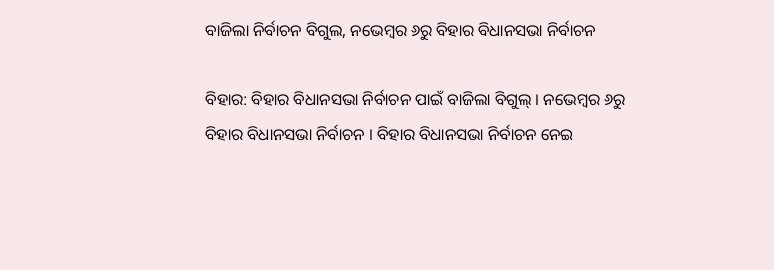ବାଜିଲା ନିର୍ବାଚନ ବିଗୁଲ, ନଭେମ୍ବର ୬ରୁ ବିହାର ବିଧାନସଭା ନିର୍ବାଚନ

ବିହାର: ବିହାର ବିଧାନସଭା ନିର୍ବାଚନ ପାଇଁ ବାଜିଲା ବିଗୁଲ୍ । ନଭେମ୍ବର ୬ରୁ ବିହାର ବିଧାନସଭା ନିର୍ବାଚନ । ବିହାର ବିଧାନସଭା ନିର୍ବାଚନ ନେଇ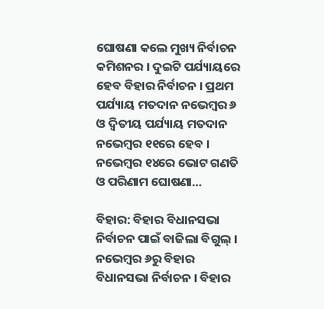ଘୋଷଣା କଲେ ମୁଖ୍ୟ ନିର୍ବାଚନ କମିଶନର । ଦୁଇଟି ପର୍ଯ୍ୟାୟରେ ହେବ ବିହାର ନିର୍ବାଚନ । ପ୍ରଥମ ପର୍ଯ୍ୟାୟ ମତଦାନ ନଭେମ୍ୱର ୬ ଓ ଦ୍ୱିତୀୟ ପର୍ଯ୍ୟାୟ ମତଦାନ ନଭେମ୍ୱର ୧୧ରେ ହେବ । ନଭେମ୍ୱର ୧୪ରେ ଭୋଟ ଗଣତି ଓ ପରିଣାମ ଘୋଷଣା…

ବିହାର: ବିହାର ବିଧାନସଭା ନିର୍ବାଚନ ପାଇଁ ବାଜିଲା ବିଗୁଲ୍ । ନଭେମ୍ବର ୬ରୁ ବିହାର ବିଧାନସଭା ନିର୍ବାଚନ । ବିହାର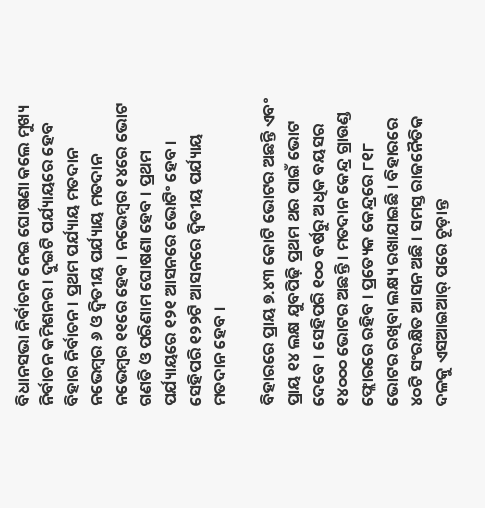ବିଧାନସଭା ନିର୍ବାଚନ ନେଇ ଘୋଷଣା କଲେ ମୁଖ୍ୟ ନିର୍ବାଚନ କମିଶନର । ଦୁଇଟି ପର୍ଯ୍ୟାୟରେ ହେବ ବିହାର ନିର୍ବାଚନ । ପ୍ରଥମ ପର୍ଯ୍ୟାୟ ମତଦାନ ନଭେମ୍ୱର ୬ ଓ ଦ୍ୱିତୀୟ ପର୍ଯ୍ୟାୟ ମତଦାନ ନଭେମ୍ୱର ୧୧ରେ ହେବ । ନଭେମ୍ୱର ୧୪ରେ ଭୋଟ ଗଣତି ଓ ପରିଣାମ ଘୋଷଣା ହେବ । ପ୍ରଥମ ପର୍ଯ୍ୟାୟରେ ୧୨୧ ଆସନରେ ଭୋଟିଂ ହେବ । ସେହିପରି ୧୨୨ଟି ଆସନରେ ଦ୍ୱିତୀୟ ପର୍ଯ୍ୟାୟ ମତଦାନ ହେବ ।

ବିହାରରେ ପ୍ରାୟ ୭.୪୩ କୋଟି ଭୋଟର ଅଛନ୍ତି ଏବଂ ପ୍ରାୟ ୧୪ ଲକ୍ଷ ଯୁବପିଢ଼ି ପ୍ରଥମ ଥର ପାଇଁ ଭୋଟ ଦେବେ । ସେହିପରି ୧୦୦ ବର୍ଷରୁ ଅଧିକ ବୟସର ୧୪୦୦୦ ଭୋଟର ଅଛନ୍ତି । ମତଦାନ କେନ୍ଦ୍ର ଗ୍ରାଉଣ୍ଡ ଫ୍ଲୋରରେ ରହିବ । ପ୍ରତ୍ୟେକ କେନ୍ଦ୍ରରେ ୮୧୮ ଭୋଟର ରଖିବା ଲକ୍ଷ୍ୟ ରଖାଯାଇଛି । ବିହାରରେ ୪୦ଟି ସଂରକ୍ଷିତ ଆସନ ଅଛି । ସମସ୍ତ ରାଜନୈତିକ ଦଳକୁ ଏସଆଇଆର୍ ପରେ ଚୂଡ଼ାନ୍ତ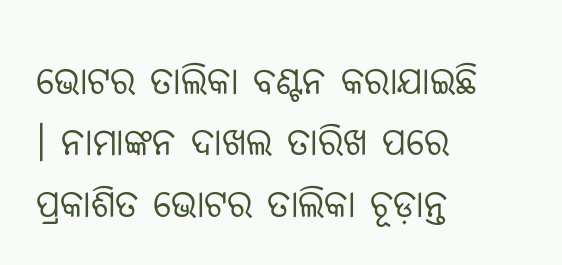ଭୋଟର ତାଲିକା ବଣ୍ଟନ କରାଯାଇଛି । ନାମାଙ୍କନ ଦାଖଲ ତାରିଖ ପରେ ପ୍ରକାଶିତ ଭୋଟର ତାଲିକା ଚୂଡ଼ାନ୍ତ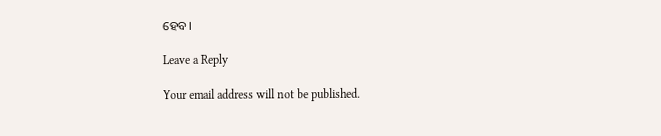ହେବ।

Leave a Reply

Your email address will not be published.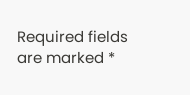Required fields are marked *